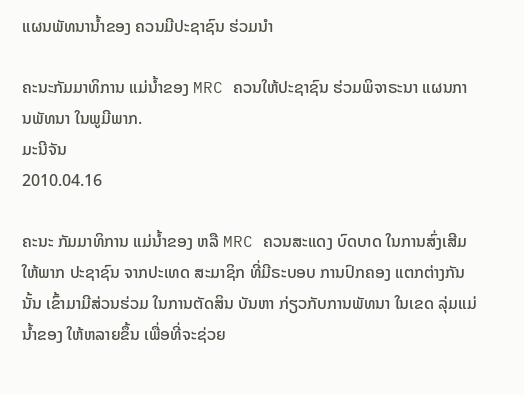ແຜນພັທນານໍ້າຂອງ ຄວນມີປະຊາຊົນ ຮ່ວມນໍາ

ຄະນະກັມມາທິການ ແມ່ນໍ້າຂອງ MRC ຄວນໃຫ້ປະຊາຊົນ ຮ່ວມພິຈາຣະນາ ແຜນການພັທນາ ໃນພູມີພາກ.
ມະນີຈັນ
2010.04.16

ຄະນະ ກັມມາທິການ ແມ່ນໍ້າຂອງ ຫລື MRC ຄວນສະແດງ ບົດບາດ ໃນການສົ່ງເສີມ ໃຫ້ພາກ ປະຊາຊົນ ຈາກປະເທດ ສະມາຊິກ ທີ່ມີຣະບອບ ການປົກຄອງ ແຕກຕ່າງກັນນັ້ນ ເຂົ້າມາມີສ່ວນຮ່ວມ ໃນການຕັດສິນ ບັນຫາ ກ່ຽວກັບການພັທນາ ໃນເຂດ ລຸ່ມແມ່ນໍ້າຂອງ ໃຫ້ຫລາຍຂຶ້ນ ເພື່ອທີ່ຈະຊ່ວຍ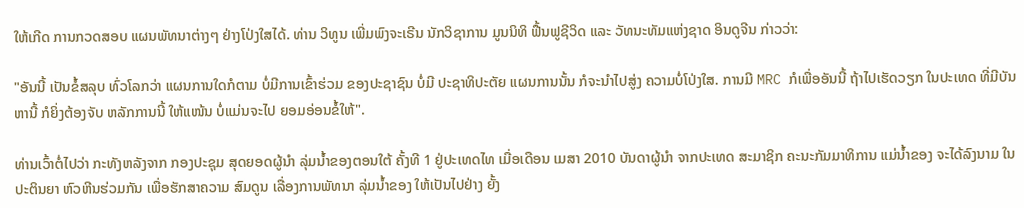ໃຫ້ເກີດ ການກວດສອບ ແຜນພັທນາຕ່າງໆ ຢ່າງໂປ່ງໃສໄດ້. ທ່ານ ວິທູນ ເພີ່ມພົງຈະເຣີນ ນັກວິຊາການ ມູນນິທິ ຟື້ນຟູຊີວິດ ແລະ ວັທນະທັມແຫ່ງຊາດ ອິນດູຈີນ ກ່າວວ່າ:

"ອັນນີ້ ເປັນຂໍ້ສລຸບ ທົ່ວໂລກວ່າ ແຜນການໃດກໍຕາມ ບໍ່ມີການເຂົ້າຮ່ວມ ຂອງປະຊາຊົນ ບໍ່ມີ ປະຊາທິປະຕັຍ ແຜນການນັ້ນ ກໍຈະນໍາໄປສູ່ງ ຄວາມບໍ່ໂປ່ງໃສ. ການມີ MRC ກໍເພື່ອອັນນີ້ ຖ້າໄປເຮັດວຽກ ໃນປະເທດ ທີ່ມີບັນຫານີ້ ກໍຍິ່ງຕ້ອງຈັບ ຫລັກການນີ້ ໃຫ້ແໜ້ນ ບໍ່ແມ່ນຈະໄປ ຍອມອ່ອນຂໍ້ໃຫ້".

ທ່ານເວົ້າຕໍ່ໄປວ່າ ກະທັງຫລັງຈາກ ກອງປະຊຸມ ສຸດຍອດຜູ້ນໍາ ລຸ່ມນໍ້າຂອງຕອນໃຕ້ ຄັ້ງທີ 1 ຢູ່ປະເທດໄທ ເມື່ອເດືອນ ເມສາ 2010 ບັນດາຜູ້ນໍາ ຈາກປະເທດ ສະມາຊິກ ຄະນະກັມມາທິການ ແມ່ນໍ້າຂອງ ຈະໄດ້ລົງນາມ ໃນປະຕິນຍາ ຫົວຫີນຮ່ວມກັນ ເພື່ອຮັກສາຄວາມ ສົມດູນ ເລື່ອງການພັທນາ ລຸ່ມນໍ້າຂອງ ໃຫ້ເປັນໄປຢ່າງ ຍັ້ງ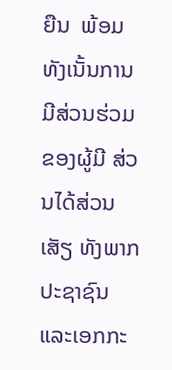ຍືນ  ພ້ອມທັງເນັ້ນການ ມີສ່ວນຮ່ວມ ຂອງຜູ້ມີ ສ່ວນໄດ້ສ່ວນເສັຽ ທັງພາກປະຊາຊົນ ແລະເອກກະ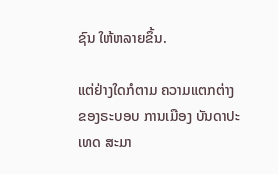ຊົນ ໃຫ້ຫລາຍຂຶ້ນ.

ແຕ່ຢ່າງໃດກໍຕາມ ຄວາມແຕກຕ່າງ ຂອງຣະບອບ ການເມືອງ ບັນດາປະເທດ ສະມາ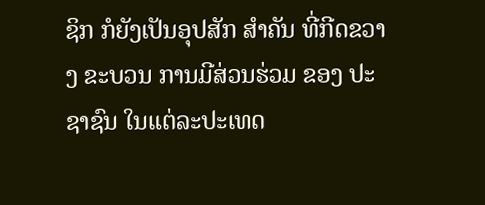ຊິກ ກໍຍັງເປັນອຸປສັກ ສໍາຄັນ ທີ່ກີດຂວາງ ຂະບວນ ການມີສ່ວນຮ່ວມ ຂອງ ປະຊາຊົນ ໃນແຕ່ລະປະເທດ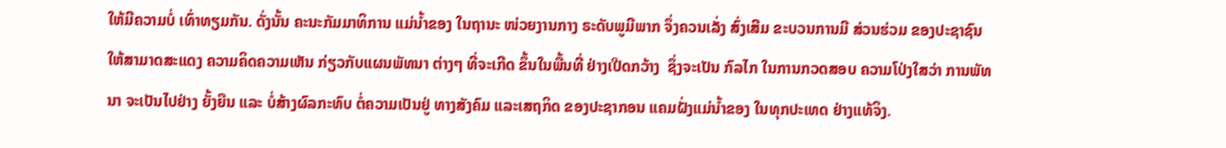ໃຫ້ມີຄວາມບໍ່ ເທົ່າທຽມກັນ. ດັ່ງນັ້ນ ຄະນະກັມມາທິການ ແມ່ນໍ້າຂອງ ໃນຖານະ ໜ່ວຍງານກາງ ຣະດັບພູມີພາກ ຈຶ່ງຄວນເລັ່ງ ສົ່ງເສີມ ຂະບວນການມີ ສ່ວນຮ່ວມ ຂອງປະຊາຊົນ ໃຫ້ສາມາດສະແດງ ຄວາມຄິດຄວາມເຫັນ ກ່ຽວກັບແຜນພັທນາ ຕ່າງໆ ທີ່ຈະເກີດ ຂຶ້ນໃນພື້ນທີ່ ຢ່າງເປີດກວ້າງ  ຊຶ່ງຈະເປັນ ກົລໄກ ໃນການກວດສອບ ຄວາມໂປ່ງໃສວ່າ ການພັທນາ ຈະເປັນໄປຢ່າງ ຍັ້ງຍືນ ແລະ ບໍ່ສ້າງຜົລກະທົບ ຕໍ່ຄວາມເປັນຢູ່ ທາງສັງຄົມ ແລະເສຖກິດ ຂອງປະຊາກອນ ແຄມຝັ່ງແມ່ນໍ້າຂອງ ໃນທຸກປະເທດ ຢ່າງແທ້ຈິງ.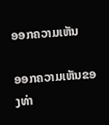ອອກຄວາມເຫັນ

ອອກຄວາມເຫັນຂອງທ່າ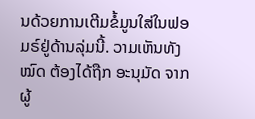ນດ້ວຍການເຕີມຂໍ້ມູນໃສ່ໃນຟອມຣ໌ຢູ່ດ້ານລຸ່ມນີ້. ວາມເຫັນທັງໝົດ ຕ້ອງໄດ້ຖືກ ອະນຸມັດ ຈາກຜູ້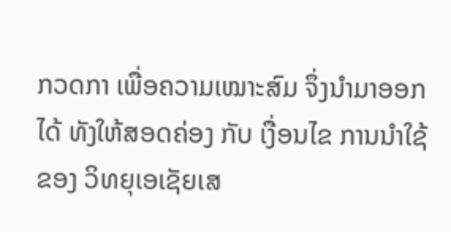ກວດກາ ເພື່ອຄວາມເໝາະສົມ ຈຶ່ງນໍາມາອອກໄດ້ ທັງໃຫ້ສອດຄ່ອງ ກັບ ເງື່ອນໄຂ ການນຳໃຊ້ ຂອງ ວິທຍຸເອເຊັຍເສ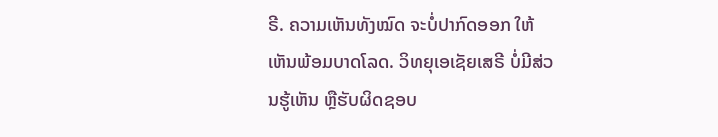ຣີ. ຄວາມເຫັນທັງໝົດ ຈະບໍ່ປາກົດອອກ ໃຫ້ເຫັນພ້ອມບາດໂລດ. ວິທຍຸເອເຊັຍເສຣີ ບໍ່ມີສ່ວນຮູ້ເຫັນ ຫຼືຮັບຜິດຊອບ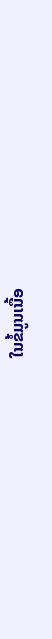ໃນຂໍ້ມູນເນື້ອ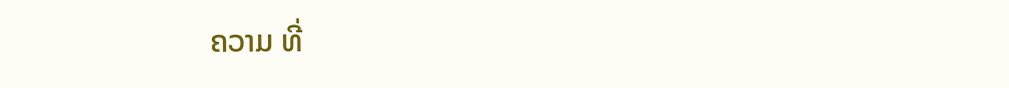ຄວາມ ທີ່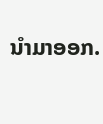ນໍາມາອອກ.